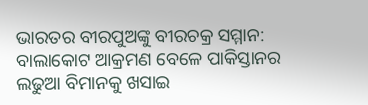ଭାରତର ବୀରପୁଅଙ୍କୁ ବୀରଚକ୍ର ସମ୍ମାନ: ବାଲାକୋଟ ଆକ୍ରମଣ ବେଳେ ପାକିସ୍ତାନର ଲଢୁଆ ବିମାନକୁ ଖସାଇ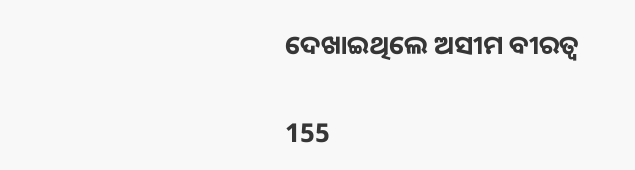ଦେଖାଇଥିଲେ ଅସୀମ ବୀରତ୍ୱ

155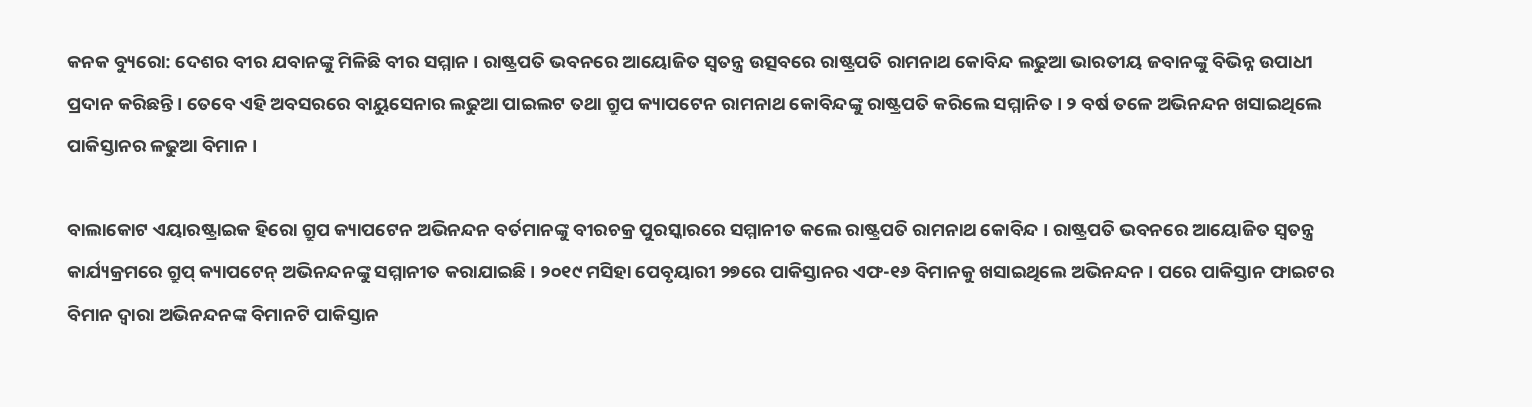କନକ ବ୍ୟୁରୋ: ଦେଶର ବୀର ଯବାନଙ୍କୁ ମିଳିଛି ବୀର ସମ୍ମାନ । ରାଷ୍ଟ୍ରପତି ଭବନରେ ଆୟୋଜିତ ସ୍ୱତନ୍ତ୍ର ଉତ୍ସବରେ ରାଷ୍ଟ୍ରପତି ରାମନାଥ କୋବିନ୍ଦ ଲଢୁଆ ଭାରତୀୟ ଜବାନଙ୍କୁ ବିଭିନ୍ନ ଉପାଧୀ ପ୍ରଦାନ କରିଛନ୍ତି । ତେବେ ଏହି ଅବସରରେ ବାୟୁସେନାର ଲଢୁଆ ପାଇଲଟ ତଥା ଗ୍ରୁପ କ୍ୟାପଟେନ ରାମନାଥ କୋବିନ୍ଦଙ୍କୁ ରାଷ୍ଟ୍ରପତି କରିଲେ ସମ୍ମାନିତ । ୨ ବର୍ଷ ତଳେ ଅଭିନନ୍ଦନ ଖସାଇଥିଲେ ପାକିସ୍ତାନର ଳଢୁଆ ବିମାନ ।

ବାଲାକୋଟ ଏୟାରଷ୍ଟ୍ରାଇକ ହିରୋ ଗ୍ରୁପ କ୍ୟାପଟେନ ଅଭିନନ୍ଦନ ବର୍ତମାନଙ୍କୁ ବୀରଚକ୍ର ପୁରସ୍କାରରେ ସମ୍ମାନୀତ କଲେ ରାଷ୍ଟ୍ରପତି ରାମନାଥ କୋବିନ୍ଦ । ରାଷ୍ଟ୍ରପତି ଭବନରେ ଆୟୋଜିତ ସ୍ୱତନ୍ତ୍ର କାର୍ଯ୍ୟକ୍ରମରେ ଗ୍ରୁପ୍ କ୍ୟାପଟେନ୍ ଅଭିନନ୍ଦନଙ୍କୁ ସମ୍ମାନୀତ କରାଯାଇଛି । ୨୦୧୯ ମସିହା ପେବୃୟାରୀ ୨୭ରେ ପାକିସ୍ତାନର ଏଫ-୧୬ ବିମାନକୁ ଖସାଇଥିଲେ ଅଭିନନ୍ଦନ । ପରେ ପାକିସ୍ତାନ ଫାଇଟର ବିମାନ ଦ୍ୱାରା ଅଭିନନ୍ଦନଙ୍କ ବିମାନଟି ପାକିସ୍ତାନ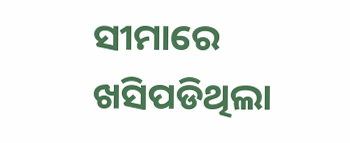ସୀମାରେ ଖସିପଡିଥିଲା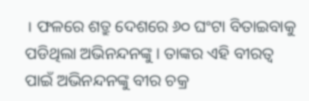। ଫଳରେ ଶତ୍ରୁ ଦେଶରେ ୬୦ ଘଂଟା ବିତାଇବାକୁ ପଡିଥିଲା ଅଭିନନ୍ଦନଙ୍କୁ । ତାଙ୍କର ଏହି ବୀରତ୍ୱ ପାଇଁ ଅଭିନନ୍ଦନଙ୍କୁ ବୀର ଚକ୍ର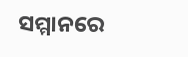ସମ୍ମାନରେ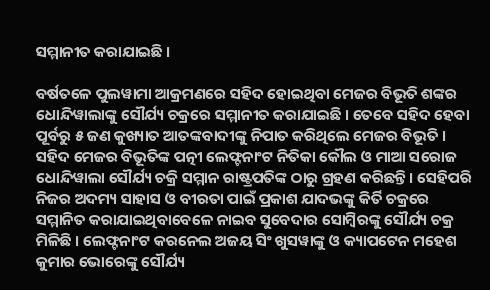ସମ୍ମାନୀତ କରାଯାଇଛି ।

ବର୍ଷତଳେ ପୁଲୱାମା ଆକ୍ରମଣରେ ସହିଦ ହୋଇଥିବା ମେଜର ବିଭୂତି ଶଙ୍କର ଧୋନ୍ଦିୱାଲାଙ୍କୁ ସୌର୍ଯ୍ୟ ଚକ୍ରରେ ସମ୍ମାନୀତ କରାଯାଇଛି । ତେବେ ସହିଦ ହେବା ପୂର୍ବରୁ ୫ ଜଣ କୁଖ୍ୟାତ ଆତଙ୍କବାଦୀଙ୍କୁ ନିପାତ କରିଥିଲେ ମେଜର ବିଭୂତି । ସହିଦ ମେଜର ବିଭୂତିଙ୍କ ପତ୍ନୀ ଲେଫ୍ଟନାଂଟ ନିତିକା କୌଲ ଓ ମାଆ ସରୋଜ ଧୋନ୍ଦିୱାଲା ସୌର୍ଯ୍ୟ ଚକ୍ରି ସମ୍ମାନ ରାଷ୍ଟ୍ରପତିଙ୍କ ଠାରୁ ଗ୍ରହଣ କରିଛନ୍ତି । ସେହିପରି ନିଜର ଅଦମ୍ୟ ସାହାସ ଓ ବୀରତା ପାଇଁ ପ୍ରକାଶ ଯାଦଭଙ୍କୁ କିର୍ତି ଚକ୍ରରେ ସମ୍ମାନିତ କରାଯାଇଥିବାବେଳେ ନାଇବ ସୁବେଦାର ସୋମ୍ବିରଙ୍କୁ ସୌର୍ଯ୍ୟ ଚକ୍ର ମିଳିଛି । ଲେଫ୍ଟନାଂଟ କରନେଲ ଅଜୟ ସିଂ ଖୁସୱାଙ୍କୁ ଓ କ୍ୟାପଟେନ ମହେଶ କୁମାର ଭୋରେଙ୍କୁ ସୌର୍ଯ୍ୟ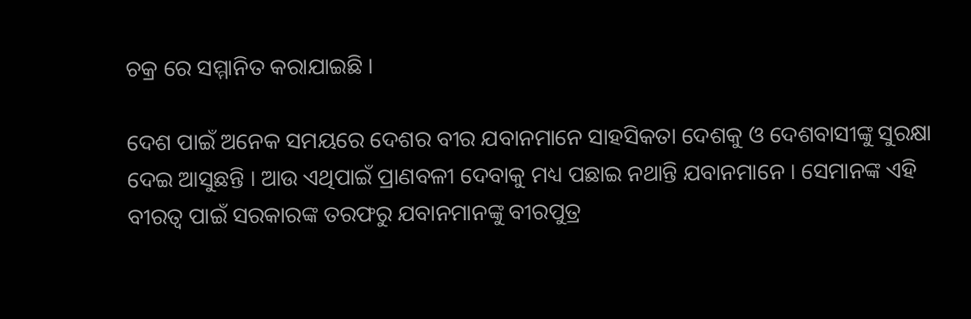ଚକ୍ର ରେ ସମ୍ମାନିତ କରାଯାଇଛି ।

ଦେଶ ପାଇଁ ଅନେକ ସମୟରେ ଦେଶର ବୀର ଯବାନମାନେ ସାହସିକତା ଦେଶକୁ ଓ ଦେଶବାସୀଙ୍କୁ ସୁରକ୍ଷା ଦେଇ ଆସୁଛନ୍ତି । ଆଉ ଏଥିପାଇଁ ପ୍ରାଣବଳୀ ଦେବାକୁ ମଧ୍ୟ ପଛାଇ ନଥାନ୍ତି ଯବାନମାନେ । ସେମାନଙ୍କ ଏହି ବୀରତ୍ୱ ପାଇଁ ସରକାରଙ୍କ ତରଫରୁ ଯବାନମାନଙ୍କୁ ବୀରପୁତ୍ର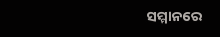ସମ୍ମାନରେ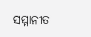ସମ୍ମାନୀତ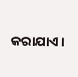କରାଯାଏ ।